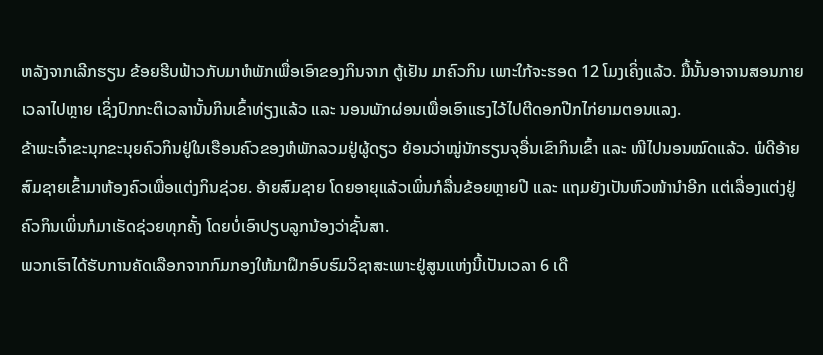ຫລັງຈາກເລີກຮຽນ ຂ້ອຍຮີບຟ້າວກັບມາຫໍພັກເພື່ອເອົາຂອງກິນຈາກ ຕູ້ເຢັນ ມາຄົວກິນ ເພາະໃກ້ຈະຮອດ 12 ໂມງເຄິ່ງແລ້ວ. ມື້ນັ້ນອາຈານສອນກາຍເວລາໄປຫຼາຍ ເຊິ່ງປົກກະຕິເວລານັ້ນກິນເຂົ້າທ່ຽງແລ້ວ ແລະ ນອນພັກຜ່ອນເພື່ອເອົາແຮງໄວ້ໄປຕີດອກປີກໄກ່ຍາມຕອນແລງ.
ຂ້າພະເຈົ້າຂະນຸກຂະນຸຍຄົວກິນຢູ່ໃນເຮືອນຄົວຂອງຫໍພັກລວມຢູ່ຜູ້ດຽວ ຍ້ອນວ່າໝູ່ນັກຮຽນຈຸອື່ນເຂົາກິນເຂົ້າ ແລະ ໜີໄປນອນໝົດແລ້ວ. ພໍດີອ້າຍສົມຊາຍເຂົ້າມາຫ້ອງຄົວເພື່ອແຕ່ງກິນຊ່ວຍ. ອ້າຍສົມຊາຍ ໂດຍອາຍຸແລ້ວເພິ່ນກໍລື່ນຂ້ອຍຫຼາຍປີ ແລະ ແຖມຍັງເປັນຫົວໜ້ານຳອີກ ແຕ່ເລື່ອງແຕ່ງຢູ່ຄົວກິນເພິ່ນກໍມາເຮັດຊ່ວຍທຸກຄັ້ງ ໂດຍບໍ່ເອົາປຽບລູກນ້ອງວ່າຊັ້ນສາ.
ພວກເຮົາໄດ້ຮັບການຄັດເລືອກຈາກກົມກອງໃຫ້ມາຝຶກອົບຮົມວິຊາສະເພາະຢູ່ສູນແຫ່ງນີ້ເປັນເວລາ 6 ເດື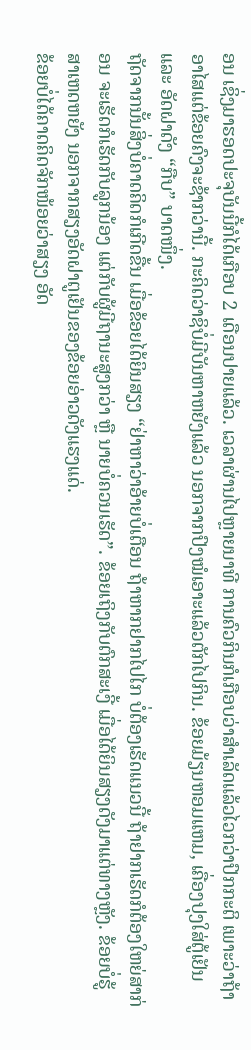ອນ ເຊິ່ງມາຮອດປະຈຸບັນນີ້ກໍໄດ້ເກືອບ 2 ເດືອນປາຍແລ້ວ. ເວລາຜ່ານໄປຫຼາຍນາທີ ການຄົວກິນກໍເກືອບວ່າສຳເລັດແລ້ວໄວກວ່າປົກກະຕິ ເພາະວ່າຖ້າອາໄສແຕ່ຂ້ອຍຄົງຈະຊ້າກວ່ານີ້. ກະຄິດວ່າຊິບໍ່ມີບັນຫາຫຍັງແລ້ວ ນອກຈາກປົງໝໍເອາະແລ້ວຕັກໄປກິນ. ຂ້ອຍມ້ຽນຫອມແຫມ, ເຄື່ອງປຸງໃສ່ຕູ້ເຢັນ ແລະ ອັດຝາດັງ “ກືບ” ບາດໜຶ່ງ.
ຖັດຈາກນັ້ນສິ່ງບໍ່ຄາດຄິດກໍເກີດຂື້ນ ເມື່ອຂ້ອຍໄດ້ຍິນສຽງ “ຢ່າຫາວ່າອ້າຍບໍ່ເຕືອນ ຖ້າຫາກຢາກໄປໄກ ບໍ່ຕ້ອງເຮັດແນວນີ້ ຖ້າຢາກເຮັດກໍຕ້ອງໃຫຍ່ສາກ່ອນ ຈະເຮັດກໍເຮັດກັບລູກນ້ອງ ແຕ່ກັບຜູ້ມີຖານະສູງກວ່າ ຫຼື ນາຍບໍ່ຄວນເຮັດ”. ຂ້ອຍເຖິງກັບຕົກສະເງີ້ ເມື່ອໄດ້ຍິນສຽງດັງມາແຕ່ທາງຫຼັງ. ຂ້ອຍບໍ່ຮູ້ສາເຫດຫຍັງ ນອກຈາກສຽງອັດຝາຕູເຢັນຂອງຂ້ອຍອ່າວດັງແຮງແດ່.
ຂ້ອຍບໍ່ໄດ້ຄາດຄິດຈັກໜ້ອຍວ່າສຽງ ອັດ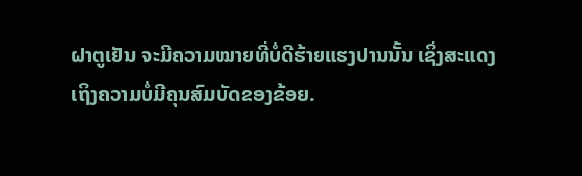ຝາຕູເຢັນ ຈະມີຄວາມໝາຍທີ່ບໍ່ດີຮ້າຍແຮງປານນັ້ນ ເຊິ່ງສະແດງເຖິງຄວາມບໍ່ມີຄຸນສົມບັດຂອງຂ້ອຍ.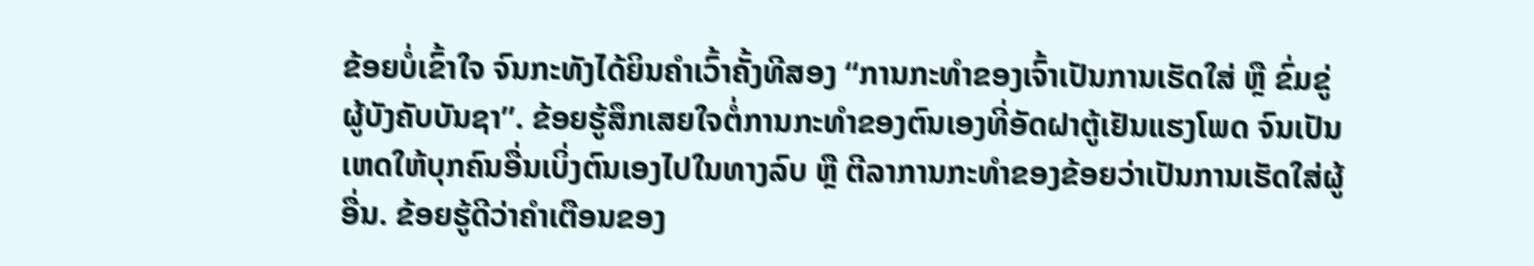ຂ້ອຍບໍ່ເຂົ້າໃຈ ຈົນກະທັງໄດ້ຍິນຄຳເວົ້າຄັ້ງທີສອງ “ການກະທຳຂອງເຈົ້າເປັນການເຮັດໃສ່ ຫຼື ຂົ່ມຂູ່ຜູ້ບັງຄັບບັນຊາ”. ຂ້ອຍຮູ້ສຶກເສຍໃຈຕໍ່ການກະທຳຂອງຕົນເອງທີ່ອັດຝາຕູ້ເຢັນແຮງໂພດ ຈົນເປັນເຫດໃຫ້ບຸກຄົນອື່ນເບິ່ງຕົນເອງໄປໃນທາງລົບ ຫຼື ຕີລາການກະທຳຂອງຂ້ອຍວ່າເປັນການເຮັດໃສ່ຜູ້ອື່ນ. ຂ້ອຍຮູ້ດີວ່າຄຳເຕືອນຂອງ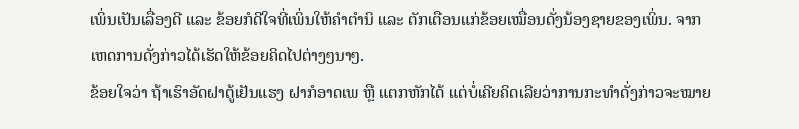ເພິ່ນເປັນເລື່ອງດີ ແລະ ຂ້ອຍກໍດີໃຈທີ່ເພິ່ນໃຫ້ຄຳຕຳນິ ແລະ ຕັກເຕືອນແກ່ຂ້ອຍເໝື່ອນດັ່ງນ້ອງຊາຍຂອງເພິ່ນ. ຈາກເຫດການດັ່ງກ່າວໄດ້ເຮັດໃຫ້ຂ້ອຍຄິດໄປຕ່າງໆນາໆ.
ຂ້ອຍໃຈວ່າ ຖ້າເຮົາອັດຝາຕູ້ເຢັນແຮງ ຝາກໍອາດເພ ຫຼື ແຕກຫັກໄດ້ ແຕ່ບໍ່ເຄີຍຄິດເລີຍວ່າການກະທຳດັ່ງກ່າວຈະໝາຍ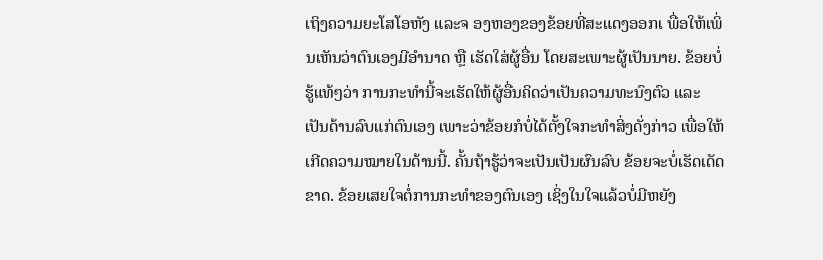ເຖິງຄວາມຍະໂສໂອຫັງ ແລະຈ ອງຫອງຂອງຂ້ອຍທີ່ສະແດງອອກເ ພື່ອໃຫ້ເພິ່ນເຫັນວ່າຕົນເອງມີອຳນາດ ຫຼື ເຮັດໃສ່ຜູ້ອື່ນ ໂດຍສະເພາະຜູ້ເປັນນາຍ. ຂ້ອຍບໍ່ຮູ້ແທ້ໆວ່າ ການກະທຳນີ້ຈະເຮັດໃຫ້ຜູ້ອື່ນຄິດວ່າເປັນຄວາມທະນົງຕົວ ແລະ ເປັນດ້ານລົບແກ່ຕົນເອງ ເພາະວ່າຂ້ອຍກໍບໍ່ໄດ້ຕັ້ງໃຈກະທຳສິ່ງດັ່ງກ່າວ ເພື່ອໃຫ້ເກີດຄວາມໝາຍໃນດ້ານນີ້. ຄັ້ນຖ້າຮູ້ວ່າຈະເປັນເປັນຜົນລົບ ຂ້ອຍຈະບໍ່ເຮັດເດັດຂາດ. ຂ້ອຍເສຍໃຈຕໍ່ການກະທຳຂອງຕົນເອງ ເຊິ່ງໃນໃຈແລ້ວບໍ່ມີຫຍັງ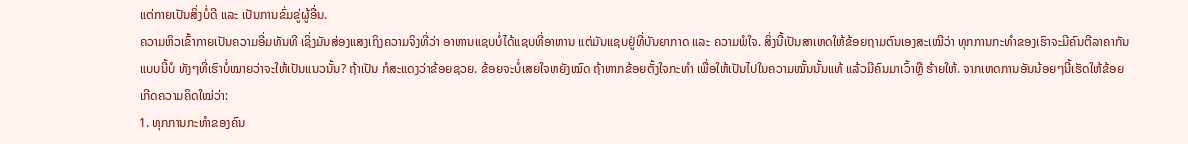ແຕ່ກາຍເປັນສິ່ງບໍ່ດີ ແລະ ເປັນການຂົ່ມຂູ່ຜູ້ອື່ນ.
ຄວາມຫິວເຂົ້າກາຍເປັນຄວາມອີ່ມທັນທີ ເຊິ່ງມັນສ່ອງແສງເຖິງຄວາມຈິງທີ່ວ່າ ອາຫານແຊບບໍ່ໄດ້ແຊບທີ່ອາຫານ ແຕ່ມັນແຊບຢູ່ທີ່ບັນຍາກາດ ແລະ ຄວາມພໍໃຈ. ສິ່ງນີ້ເປັນສາເຫດໃຫ້ຂ້ອຍຖາມຕົນເອງສະເໝີວ່າ ທຸກການກະທຳຂອງເຮົາຈະມີຄົນຕີລາຄາກັນແບບນີ້ບໍ ທັງໆທີ່ເຮົາບໍ່ໝາຍວ່າຈະໃຫ້ເປັນແນວນັ້ນ? ຖ້າເປັນ ກໍສະແດງວ່າຂ້ອຍຊວຍ. ຂ້ອຍຈະບໍ່ເສຍໃຈຫຍັງໝົດ ຖ້າຫາກຂ້ອຍຕັ້ງໃຈກະທຳ ເພື່ອໃຫ້ເປັນໄປໃນຄວາມໝັ້ນນັ້ນແທ້ ແລ້ວມີຄົນມາເວົ້າຫຼື ຮ້າຍໃຫ້. ຈາກເຫດການອັນນ້ອຍໆນີ້ເຮັດໃຫ້ຂ້ອຍເກີດຄວາມຄິດໃໝ່ວ່າ:
1. ທຸກການກະທຳຂອງຄົນ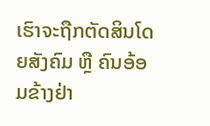ເຮົາຈະຖືກຕັດສິນໂດຍສັງຄົມ ຫຼື ຄົນອ້ອມຂ້າງຢ່າ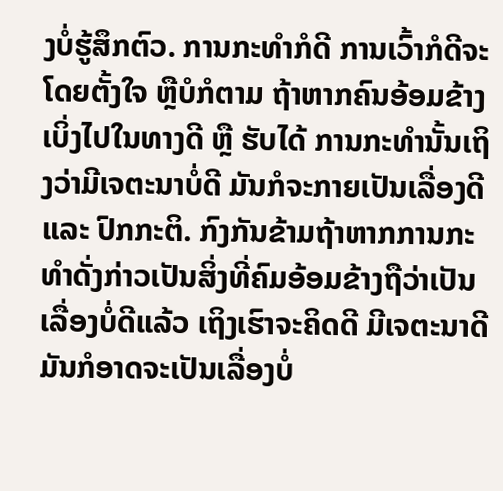ງບໍ່ຮູ້ສຶກຕົວ. ການກະທຳກໍດີ ການເວົ້າກໍດີຈະໂດຍຕັ້ງໃຈ ຫຼືບໍກໍຕາມ ຖ້າຫາກຄົນອ້ອມຂ້າງເບິ່ງໄປໃນທາງດີ ຫຼື ຮັບໄດ້ ການກະທຳນັ້ນເຖິງວ່າມີເຈຕະນາບໍ່ດີ ມັນກໍຈະກາຍເປັນເລື່ອງດີ ແລະ ປົກກະຕິ. ກົງກັນຂ້າມຖ້າຫາກການກະທຳດັ່ງກ່າວເປັນສິ່ງທີ່ຄົມອ້ອມຂ້າງຖືວ່າເປັນເລື່ອງບໍ່ດີແລ້ວ ເຖິງເຮົາຈະຄິດດີ ມີເຈຕະນາດີ ມັນກໍອາດຈະເປັນເລື່ອງບໍ່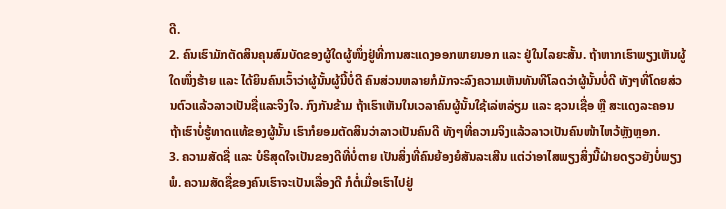ດີ.
2. ຄົນເຮົາມັກຕັດສິນຄຸນສົມບັດຂອງຜູ້ໃດຜູ້ໜຶ່ງຢູ່ທີ່ການສະແດງອອກພາຍນອກ ແລະ ຢູ່ໃນໄລຍະສັ້ນ. ຖ້າຫາກເຮົາພຽງເຫັນຜູ້ໃດໜຶ່ງຮ້າຍ ແລະ ໄດ້ຍິນຄົນເວົ້າວ່າຜູ້ນັ້ນຜູ້ນີ້ບໍ່ດີ ຄົນສ່ວນຫລາຍກໍມັກຈະລົງຄວາມເຫັນທັນທີໂລດວ່າຜູ້ນັ້ນບໍ່ດີ ທັງໆທີ່ໂດຍສ່ວນຕົວແລ້ວລາວເປັນຊື່ແລະຈິງໃຈ. ກົງກັນຂ້າມ ຖ້າເຮົາເຫັນໃນເວລາຄົນຜູ້ນັ້ນໃຊ້ເລ່ຫລ່ຽມ ແລະ ຊວນເຊື່ອ ຫຼື ສະແດງລະຄອນ ຖ້າເຮົາບໍ່ຮູ້ທາດແທ້ຂອງຜູ້ນັ້ນ ເຮົາກໍຍອມຕັດສິນວ່າລາວເປັນຄົນດີ ທັງໆທີ່ຄວາມຈິງແລ້ວລາວເປັນຄົນໜ້າໄຫວ້ຫຼັງຫຼອກ.
3. ຄວາມສັດຊື່ ແລະ ບໍຣິສຸດໃຈເປັນຂອງດີທີ່ບໍ່ຕາຍ ເປັນສິ່ງທີ່ຄົນຍ້ອງຍໍສັນລະເສີນ ແຕ່ວ່າອາໄສພຽງສິ່ງນີ້ຝ່າຍດຽວຍັງບໍ່ພຽງພໍ. ຄວາມສັດຊື່ຂອງຄົນເຮົາຈະເປັນເລື່ອງດີ ກໍຕໍ່ເມື່ອເຮົາໄປຢູ່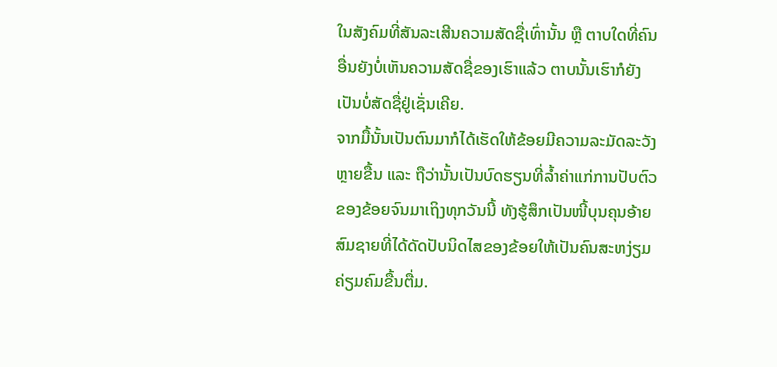ໃນສັງຄົມທີ່ສັນລະເສີນຄວາມສັດຊື່ເທົ່ານັ້ນ ຫຼື ຕາບໃດທີ່ຄົນອື່ນຍັງບໍ່ເຫັນຄວາມສັດຊື່ຂອງເຮົາແລ້ວ ຕາບນັ້ນເຮົາກໍຍັງເປັນບໍ່ສັດຊື່ຢູ່ເຊັ່ນເຄີຍ.
ຈາກມື້ນັ້ນເປັນຕົນມາກໍໄດ້ເຮັດໃຫ້ຂ້ອຍມີຄວາມລະມັດລະວັງຫຼາຍຂື້ນ ແລະ ຖືວ່ານັ້ນເປັນບົດຮຽນທີ່ລ້ຳຄ່າແກ່ການປັບຕົວຂອງຂ້ອຍຈົນມາເຖິງທຸກວັນນີ້ ທັງຮູ້ສຶກເປັນໜີ້ບຸນຄຸນອ້າຍສົມຊາຍທີ່ໄດ້ດັດປັບນິດໄສຂອງຂ້ອຍໃຫ້ເປັນຄົນສະຫງ່ຽມຄ່ຽມຄົມຂື້ນຕື່ມ.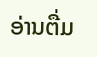ອ່ານຕື່ມ